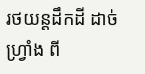រថយន្ដដឹកដី ដាច់ហ្វ្រាំង ពី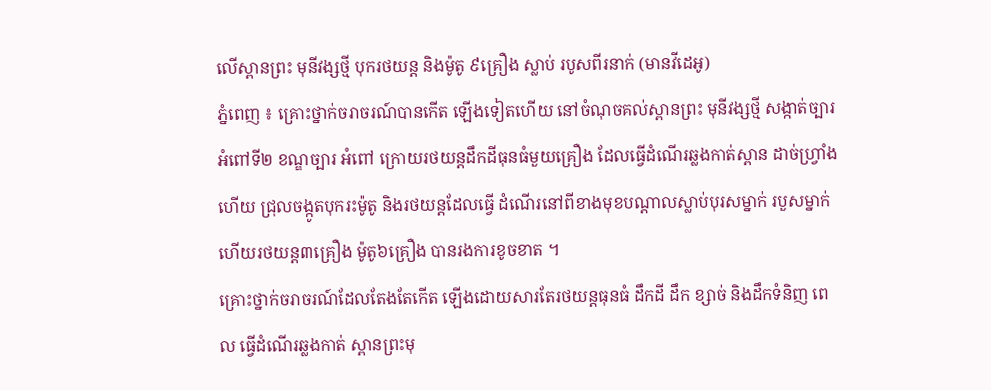លើស្ពានព្រះ មុនីវង្សថ្មី បុករថយន្ដ និងម៉ូតូ ៩គ្រឿង ស្លាប់ របូសពីរនាក់ (មានវីដេអូ)
ភ្នំពេញ ៖ គ្រោះថ្នាក់ចរាចរណ៍បានកើត ឡើងទៀតហើយ នៅចំណុចគល់ស្ពានព្រះ មុនីវង្សថ្មី សង្កាត់ច្បារអំពៅទី២ ខណ្ឌច្បារ អំពៅ ក្រោយរថយន្ដដឹកដីធុនធំមួយគ្រឿង ដែលធ្វើដំណើរឆ្លងកាត់ស្ពាន ដាច់ហ្វ្រាំងហើយ ជ្រុលចង្កូតបុករះម៉ូតូ និងរថយន្ដដែលធ្វើ ដំណើរនៅពីខាងមុខបណ្ដាលស្លាប់បុរសម្នាក់ របួសម្នាក់ ហើយរថយន្ដ៣គ្រឿង ម៉ូតូ៦គ្រឿង បានរងការខូចខាត ។
គ្រោះថ្នាក់ចរាចរណ៍ដែលតែងតែកើត ឡើងដោយសារតែរថយន្ដធុនធំ ដឹកដី ដឹក ខ្សាច់ និងដឹកទំនិញ ពេល ធ្វើដំណើរឆ្លងកាត់ ស្ពានព្រះមុ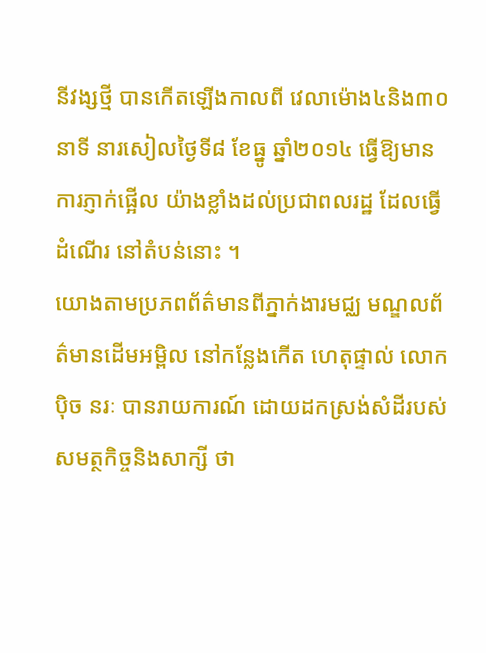នីវង្សថ្មី បានកើតឡើងកាលពី វេលាម៉ោង៤និង៣០នាទី នារសៀលថ្ងៃទី៨ ខែធ្នូ ឆ្នាំ២០១៤ ធ្វើឱ្យមានការភ្ញាក់ផ្អើល យ៉ាងខ្លាំងដល់ប្រជាពលរដ្ឋ ដែលធ្វើដំណើរ នៅតំបន់នោះ ។
យោងតាមប្រភពព័ត៌មានពីភ្នាក់ងារមជ្ឈ មណ្ឌលព័ត៌មានដើមអម្ពិល នៅកន្លែងកើត ហេតុផ្ទាល់ លោកប៉ិច នរៈ បានរាយការណ៍ ដោយដកស្រង់សំដីរបស់សមត្ថកិច្ចនិងសាក្សី ថា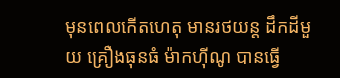មុនពេលកើតហេតុ មានរថយន្ដ ដឹកដីមួយ គ្រឿងធុនធំ ម៉ាកហ៊ីណូ បានធ្វើ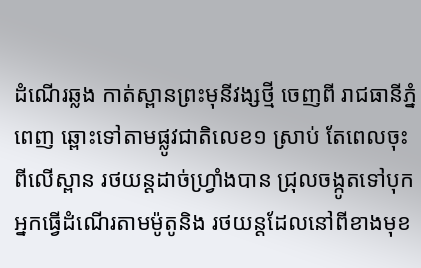ដំណើរឆ្លង កាត់ស្ពានព្រះមុនីវង្សថ្មី ចេញពី រាជធានីភ្នំ ពេញ ឆ្ពោះទៅតាមផ្លូវជាតិលេខ១ ស្រាប់ តែពេលចុះពីលើស្ពាន រថយន្ដដាច់ហ្វ្រាំងបាន ជ្រុលចង្កូតទៅបុក អ្នកធ្វើដំណើរតាមម៉ូតូនិង រថយន្ដដែលនៅពីខាងមុខ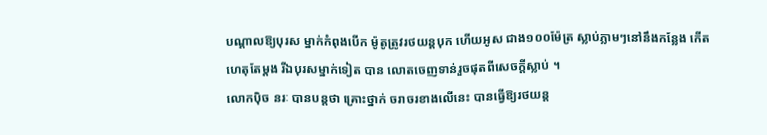បណ្ដាលឱ្យបុរស ម្នាក់កំពុងបើក ម៉ូតូត្រូវរថយន្ដបុក ហើយអូស ជាង១០០ម៉ែត្រ ស្លាប់ភ្លាមៗនៅនឹងកន្លែង កើតហេតុតែម្ដង រីឯបុរសម្នាក់ទៀត បាន លោតចេញទាន់រួចផុតពីសេចក្ដីស្លាប់ ។
លោកប៉ិច នរៈ បានបន្ដថា គ្រោះថ្នាក់ ចរាចរខាងលើនេះ បានធ្វើឱ្យរថយន្ដ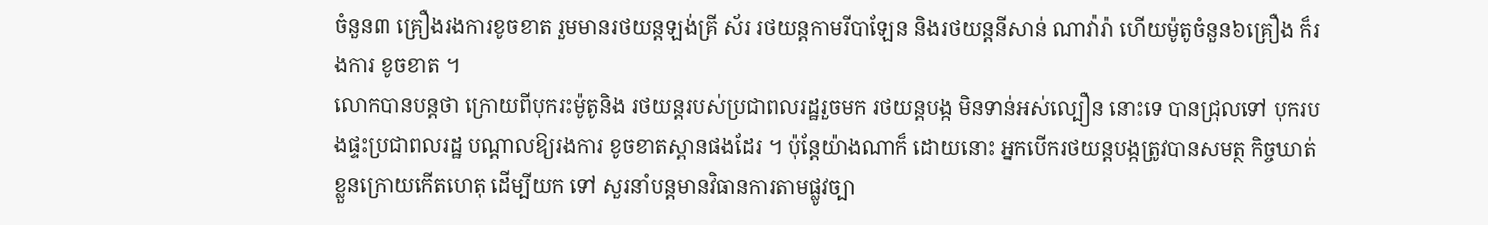ចំនួន៣ គ្រឿងរងការខូចខាត រួមមានរថយន្ដឡង់គ្រី ស័រ រថយន្ដកាមរីបាឡែន និងរថយន្ដនីសាន់ ណាវ៉ារ៉ា ហើយម៉ូតូចំនួន៦គ្រឿង ក៏រងការ ខូចខាត ។
លោកបានបន្ដថា ក្រោយពីបុករះម៉ូតូនិង រថយន្ដរបស់ប្រជាពលរដ្ឋរួចមក រថយន្ដបង្ក មិនទាន់អស់ល្បឿន នោះទេ បានជ្រុលទៅ បុករបងផ្ទះប្រជាពលរដ្ឋ បណ្ដាលឱ្យរងការ ខូចខាតស្ពានផងដែរ ។ ប៉ុន្ដែយ៉ាងណាក៏ ដោយនោះ អ្នកបើករថយន្ដបង្កត្រូវបានសមត្ថ កិច្ចឃាត់ខ្លួនក្រោយកើតហេតុ ដើម្បីយក ទៅ សួរនាំបន្ដមានវិធានការតាមផ្លូវច្បា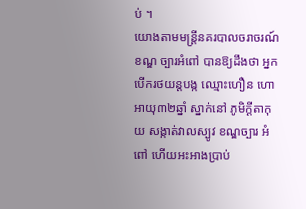ប់ ។
យោងតាមមន្ដ្រីនគរបាលចរាចរណ៍ខណ្ឌ ច្បារអំពៅ បានឱ្យដឹងថា អ្នកបើករថយន្ដបង្ក ឈ្មោះហឿន ហោ អាយុ៣២ឆ្នាំ ស្នាក់នៅ ភូមិក្ដីតាកុយ សង្កាត់វាលស្បូវ ខណ្ឌច្បារ អំពៅ ហើយអះអាងប្រាប់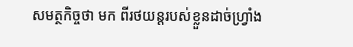សមត្ថកិច្ចថា មក ពីរថយន្ដរបស់ខ្លួនដាច់ហ្វ្រាំង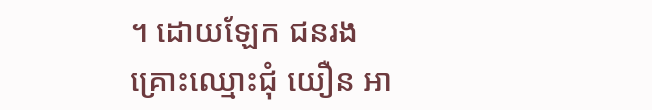។ ដោយឡែក ជនរងគ្រោះឈ្មោះជុំ យឿន អា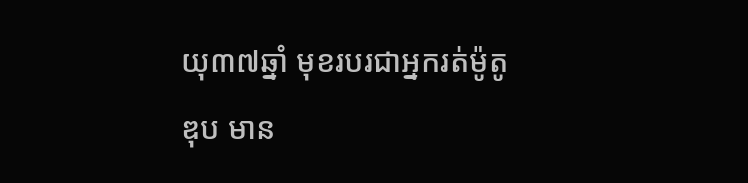យុ៣៧ឆ្នាំ មុខរបរជាអ្នករត់ម៉ូតូឌុប មាន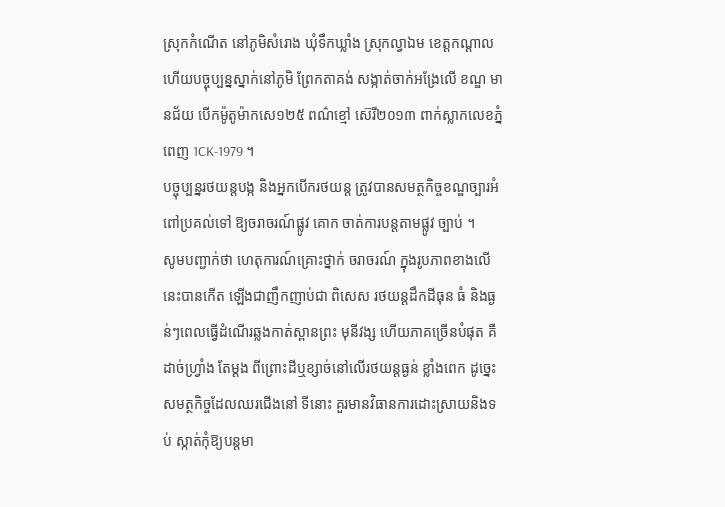ស្រុកកំណើត នៅភូមិសំរោង ឃុំទឹកឃ្លាំង ស្រុកល្វាឯម ខេត្ដកណ្ដាល ហើយបច្ចុប្បន្នស្នាក់នៅភូមិ ព្រែកតាគង់ សង្កាត់ចាក់អង្រែលើ ខណ្ឌ មានជ័យ បើកម៉ូតូម៉ាកសេ១២៥ ពណ៌ខ្មៅ ស៊េរី២០១៣ ពាក់ស្លាកលេខភ្នំពេញ 1CK-1979 ។
បច្ចុប្បន្នរថយន្ដបង្ក និងអ្នកបើករថយន្ដ ត្រូវបានសមត្ថកិច្ចខណ្ឌច្បារអំពៅប្រគល់ទៅ ឱ្យចរាចរណ៍ផ្លូវ គោក ចាត់ការបន្ដតាមផ្លូវ ច្បាប់ ។
សូមបញ្ជាក់ថា ហេតុការណ៍គ្រោះថ្នាក់ ចរាចរណ៍ ក្នុងរូបភាពខាងលើនេះបានកើត ឡើងជាញឹកញាប់ជា ពិសេស រថយន្ដដឹកដីធុន ធំ និងធ្ងន់ៗពេលធ្វើដំណើរឆ្លងកាត់ស្ពានព្រះ មុនីវង្ស ហើយភាគច្រើនបំផុត គឺដាច់ហ្វ្រាំង តែម្ដង ពីព្រោះដីឬខ្សាច់នៅលើរថយន្ដធ្ងន់ ខ្លាំងពេក ដូច្នេះសមត្ថកិច្ចដែលឈរជើងនៅ ទីនោះ គួរមានវិធានការដោះស្រាយនិងទប់ ស្កាត់កុំឱ្យបន្ដមា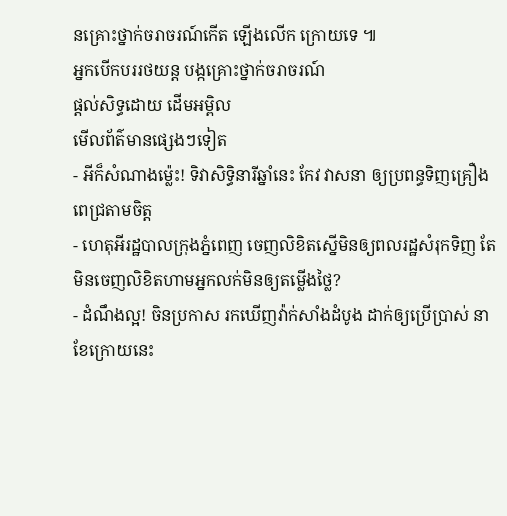នគ្រោះថ្នាក់ចរាចរណ៍កើត ឡើងលើក ក្រោយទេ ៕
អ្នកបើកបររថយន្ត បង្កគ្រោះថ្នាក់ចរាចរណ៍
ផ្តល់សិទ្ធដោយ ដើមអម្ពិល
មើលព័ត៌មានផ្សេងៗទៀត
- អីក៏សំណាងម្ល៉េះ! ទិវាសិទ្ធិនារីឆ្នាំនេះ កែវ វាសនា ឲ្យប្រពន្ធទិញគ្រឿងពេជ្រតាមចិត្ត
- ហេតុអីរដ្ឋបាលក្រុងភ្នំពេញ ចេញលិខិតស្នើមិនឲ្យពលរដ្ឋសំរុកទិញ តែមិនចេញលិខិតហាមអ្នកលក់មិនឲ្យតម្លើងថ្លៃ?
- ដំណឹងល្អ! ចិនប្រកាស រកឃើញវ៉ាក់សាំងដំបូង ដាក់ឲ្យប្រើប្រាស់ នាខែក្រោយនេះ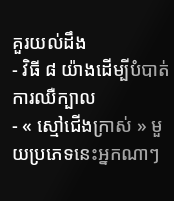គួរយល់ដឹង
- វិធី ៨ យ៉ាងដើម្បីបំបាត់ការឈឺក្បាល
- « ស្មៅជើងក្រាស់ » មួយប្រភេទនេះអ្នកណាៗ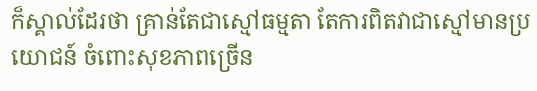ក៏ស្គាល់ដែរថា គ្រាន់តែជាស្មៅធម្មតា តែការពិតវាជាស្មៅមានប្រយោជន៍ ចំពោះសុខភាពច្រើន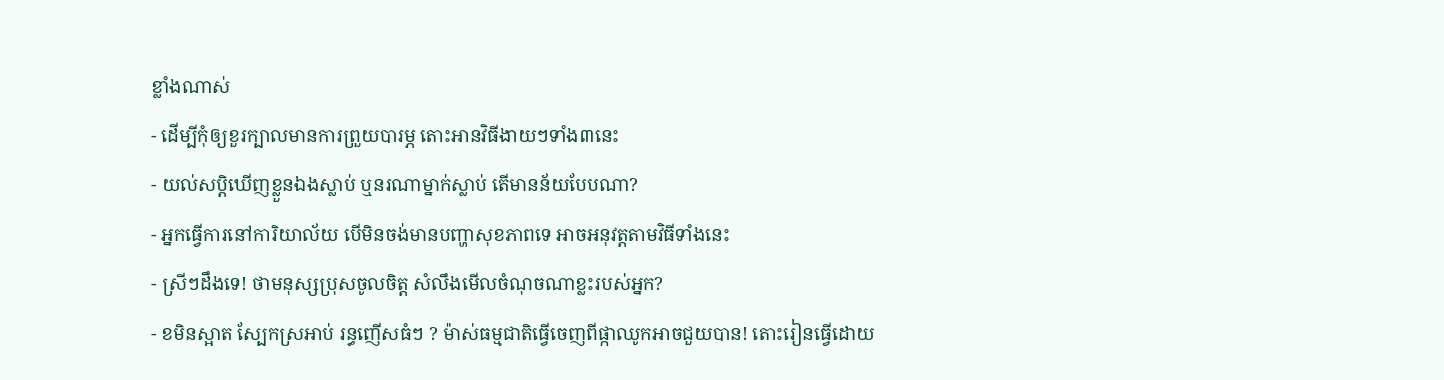ខ្លាំងណាស់
- ដើម្បីកុំឲ្យខួរក្បាលមានការព្រួយបារម្ភ តោះអានវិធីងាយៗទាំង៣នេះ
- យល់សប្តិឃើញខ្លួនឯងស្លាប់ ឬនរណាម្នាក់ស្លាប់ តើមានន័យបែបណា?
- អ្នកធ្វើការនៅការិយាល័យ បើមិនចង់មានបញ្ហាសុខភាពទេ អាចអនុវត្តតាមវិធីទាំងនេះ
- ស្រីៗដឹងទេ! ថាមនុស្សប្រុសចូលចិត្ត សំលឹងមើលចំណុចណាខ្លះរបស់អ្នក?
- ខមិនស្អាត ស្បែកស្រអាប់ រន្ធញើសធំៗ ? ម៉ាស់ធម្មជាតិធ្វើចេញពីផ្កាឈូកអាចជួយបាន! តោះរៀនធ្វើដោយ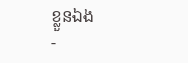ខ្លួនឯង
-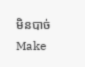មិនបាច់ Make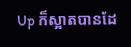Up ក៏ស្អាតបានដែ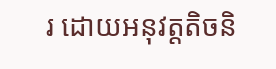រ ដោយអនុវត្តតិចនិ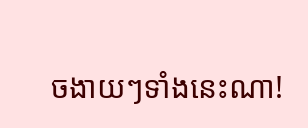ចងាយៗទាំងនេះណា!